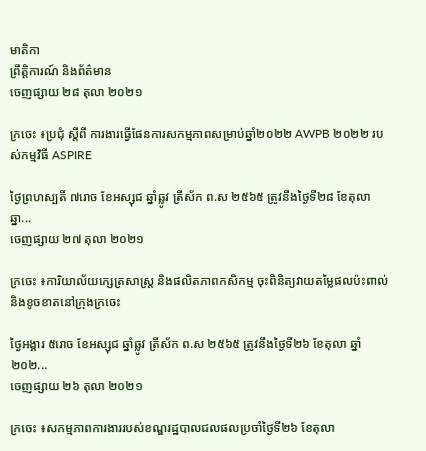មាតិកា
ព្រឹត្តិការណ៍ និងព័ត៌មាន
ចេញផ្សាយ ២៨ តុលា ២០២១

ក្រចេះ ៖ប្រជុំ ស្តីពី ការងារធ្វើផែនការសកម្មភាពសម្រាប់ឆ្នាំ២០២២ AWPB ២០២២ របស់កម្មវិធី ASPIRE

ថ្ងៃព្រហស្បតិ៍ ៧រោច ខែអស្សុជ ឆ្នាំឆ្លូវ ត្រីស័ក ព.ស ២៥៦៥ ត្រូវនឹងថ្ងៃទី២៨ ខែតុលា ឆ្នា...
ចេញផ្សាយ ២៧ តុលា ២០២១

ក្រចេះ ៖ការិយាល័យក្សេត្រសាស្ត្រ និងផលិតភាពកសិកម្ម ចុះពិនិត្យវាយតម្លៃផលប៉ះពាល់ និងខូចខាតនៅក្រុងក្រចេះ

ថ្ងៃអង្គារ ៥រោច ខែអស្សុជ ឆ្នាំឆ្លូវ ត្រីស័ក ព.ស ២៥៦៥ ត្រូវនឹងថ្ងៃទី២៦ ខែតុលា ឆ្នាំ២០២...
ចេញផ្សាយ ២៦ តុលា ២០២១

ក្រចេះ ៖សកម្មភាពការងាររបស់ខណ្ឌរដ្ឋបាលជលផលប្រចាំថ្ងៃទី២៦ ខែតុលា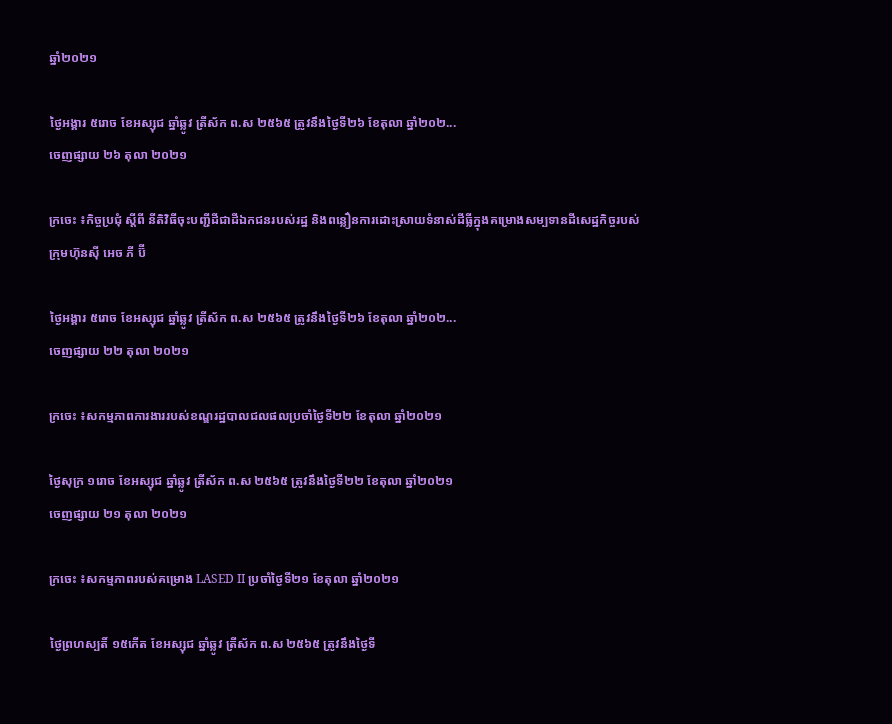ឆ្នាំ២០២១

ថ្ងៃអង្គារ ៥រោច ខែអស្សុជ ឆ្នាំឆ្លូវ ត្រីស័ក ព.ស ២៥៦៥ ត្រូវនឹងថ្ងៃទី២៦ ខែតុលា ឆ្នាំ២០២...
ចេញផ្សាយ ២៦ តុលា ២០២១

ក្រចេះ ៖កិច្ចប្រជុំ ស្តីពី នីតិវិធីចុះបញ្ជីដីជាដីឯកជនរបស់រដ្ឋ និងពន្លឿនការដោះស្រាយទំនាស់ដីធ្លីក្នុងគម្រោងសម្បទានដីសេដ្ឋកិច្ចរបស់ក្រុមហ៊ុនស៊ី អេច ភី ប៊ី

ថ្ងៃអង្គារ ៥រោច ខែអស្សុជ ឆ្នាំឆ្លូវ ត្រីស័ក ព.ស ២៥៦៥ ត្រូវនឹងថ្ងៃទី២៦ ខែតុលា ឆ្នាំ២០២...
ចេញផ្សាយ ២២ តុលា ២០២១

ក្រចេះ ៖សកម្មភាពការងាររបស់ខណ្ឌរដ្ឋបាលជលផលប្រចាំថ្ងៃទី២២ ខែតុលា ឆ្នាំ២០២១

ថ្ងៃសុក្រ ១រោច ខែអស្សុជ ឆ្នាំឆ្លូវ ត្រីស័ក ព.ស ២៥៦៥ ត្រូវនឹងថ្ងៃទី២២ ខែតុលា ឆ្នាំ២០២១
ចេញផ្សាយ ២១ តុលា ២០២១

ក្រចេះ ៖សកម្មភាពរបស់គម្រោង LASED II ប្រចាំថ្ងៃទី២១ ខែតុលា ឆ្នាំ២០២១

ថ្ងៃព្រហស្បតិ៍ ១៥កើត ខែអស្សុជ ឆ្នាំឆ្លូវ ត្រីស័ក ព.ស ២៥៦៥ ត្រូវនឹងថ្ងៃទី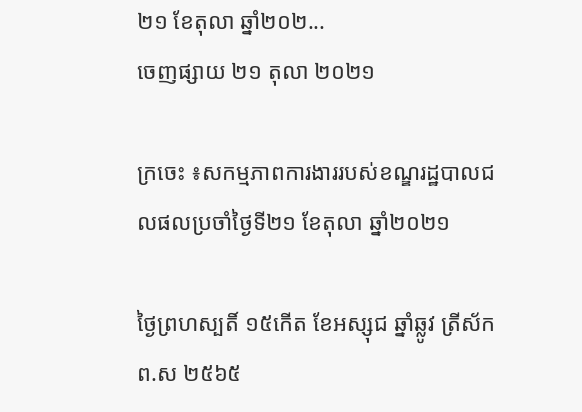២១ ខែតុលា ឆ្នាំ២០២...
ចេញផ្សាយ ២១ តុលា ២០២១

ក្រចេះ ៖សកម្មភាពការងាររបស់ខណ្ឌរដ្ឋបាលជលផលប្រចាំថ្ងៃទី២១ ខែតុលា ឆ្នាំ២០២១

ថ្ងៃព្រហស្បតិ៍ ១៥កើត ខែអស្សុជ ឆ្នាំឆ្លូវ ត្រីស័ក ព.ស ២៥៦៥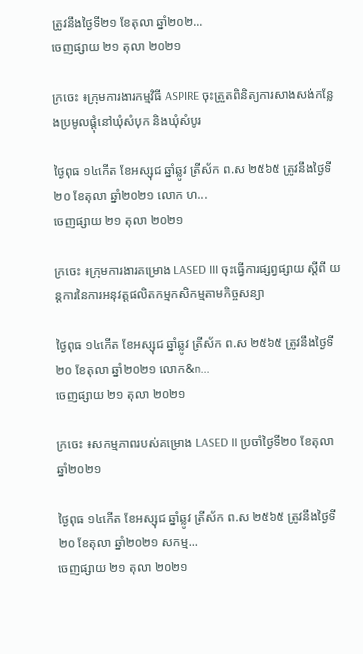ត្រូវនឹងថ្ងៃទី២១ ខែតុលា ឆ្នាំ២០២...
ចេញផ្សាយ ២១ តុលា ២០២១

ក្រចេះ ៖ក្រុមការងារកម្មវិធី ASPIRE ចុះត្រួតពិនិត្យការសាងសង់កន្លែងប្រមូលផ្តុំនៅឃុំសំបុក និងឃុំសំបូរ

ថ្ងៃពុធ ១៤កើត ខែអស្សុជ ឆ្នាំឆ្លូវ ត្រីស័ក ព.ស ២៥៦៥ ត្រូវនឹងថ្ងៃទី២០ ខែតុលា ឆ្នាំ២០២១ លោក ហ...
ចេញផ្សាយ ២១ តុលា ២០២១

ក្រចេះ ៖ក្រុមការងារគម្រោង LASED III ចុះធ្វេីការផ្សព្វផ្សាយ ស្តីពី យន្តការនៃការអនុវត្តផលិតកម្មកសិកម្មតាមកិច្ចសន្យា

ថ្ងៃពុធ ១៤កើត ខែអស្សុជ ឆ្នាំឆ្លូវ ត្រីស័ក ព.ស ២៥៦៥ ត្រូវនឹងថ្ងៃទី២០ ខែតុលា ឆ្នាំ២០២១ លោក&n...
ចេញផ្សាយ ២១ តុលា ២០២១

ក្រចេះ ៖សកម្មភាពរបស់គម្រោង LASED II ប្រចាំថ្ងៃទី២០ ខែតុលា ឆ្នាំ២០២១

ថ្ងៃពុធ ១៤កើត ខែអស្សុជ ឆ្នាំឆ្លូវ ត្រីស័ក ព.ស ២៥៦៥ ត្រូវនឹងថ្ងៃទី២០ ខែតុលា ឆ្នាំ២០២១ សកម្ម...
ចេញផ្សាយ ២១ តុលា ២០២១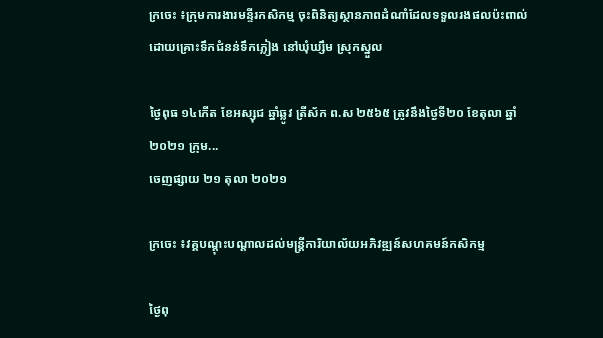ក្រចេះ ៖ក្រុមការងារមន្ទីរកសិកម្ម ចុះពិនិត្យស្ថានភាពដំណាំដែលទទួលរងផលប៉ះពាល់ ដោយគ្រោះទឹកជំនន់ទឹកភ្លៀង នៅឃុំឃ្សឹម ស្រុកស្នួល

ថ្ងៃពុធ ១៤កើត ខែអស្សុជ ឆ្នាំឆ្លូវ ត្រីស័ក ព.ស ២៥៦៥ ត្រូវនឹងថ្ងៃទី២០ ខែតុលា ឆ្នាំ២០២១ ក្រុម...
ចេញផ្សាយ ២១ តុលា ២០២១

ក្រចេះ ៖វគ្គបណ្តុះបណ្តាលដល់មន្រ្តីការិយាល័យអភិវឌ្ឍន៍សហគមន៍កសិកម្ម

ថ្ងៃពុ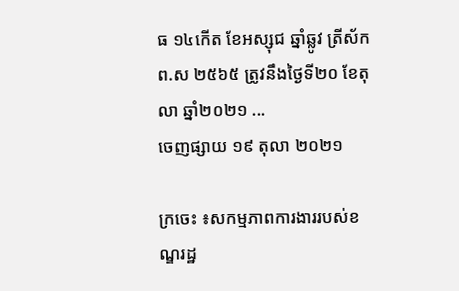ធ ១៤កើត ខែអស្សុជ ឆ្នាំឆ្លូវ ត្រីស័ក ព.ស ២៥៦៥ ត្រូវនឹងថ្ងៃទី២០ ខែតុលា ឆ្នាំ២០២១ ...
ចេញផ្សាយ ១៩ តុលា ២០២១

ក្រចេះ ៖សកម្មភាពការងាររបស់ខណ្ឌរដ្ឋ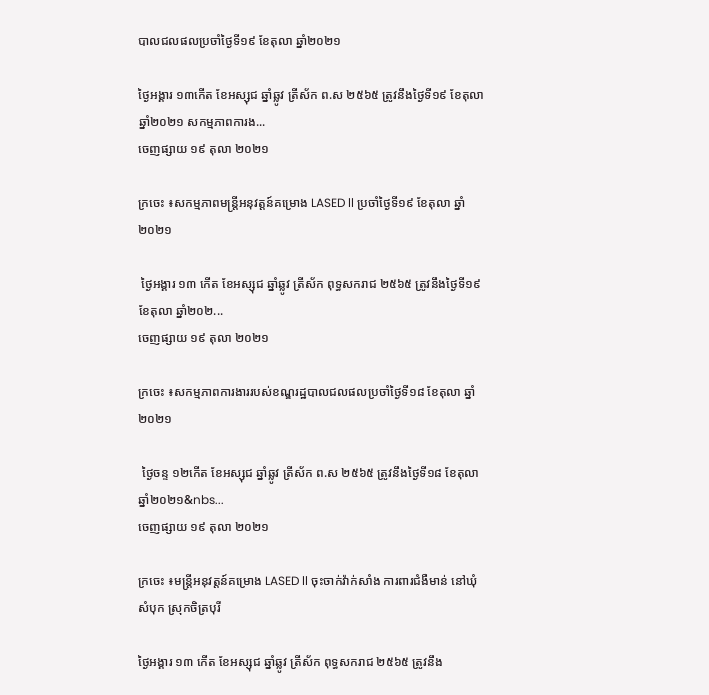បាលជលផលប្រចាំថ្ងៃទី១៩ ខែតុលា ឆ្នាំ២០២១

ថ្ងៃអង្គារ ១៣កើត ខែអស្សុជ ឆ្នាំឆ្លូវ ត្រីស័ក ព.ស ២៥៦៥ ត្រូវនឹងថ្ងៃទី១៩ ខែតុលា ឆ្នាំ២០២១ សកម្មភាពការង...
ចេញផ្សាយ ១៩ តុលា ២០២១

ក្រចេះ ៖សកម្មភាពមន្រ្តីអនុវត្តន៍គម្រោង LASED ll ប្រចាំថ្ងៃទី១៩ ខែតុលា ឆ្នាំ២០២១

 ថ្ងៃអង្គារ ១៣ កើត ខែអស្សុជ ឆ្នាំឆ្លូវ ត្រីស័ក ពុទ្ធសករាជ ២៥៦៥ ត្រូវនឹងថ្ងៃទី១៩ ខែតុលា ឆ្នាំ២០២...
ចេញផ្សាយ ១៩ តុលា ២០២១

ក្រចេះ ៖សកម្មភាពការងាររបស់ខណ្ឌរដ្ឋបាលជលផលប្រចាំថ្ងៃទី១៨ ខែតុលា ឆ្នាំ២០២១

 ថ្ងៃចន្ទ ១២កើត ខែអស្សុជ ឆ្នាំឆ្លូវ ត្រីស័ក ព.ស ២៥៦៥ ត្រូវនឹងថ្ងៃទី១៨ ខែតុលា ឆ្នាំ២០២១&nbs...
ចេញផ្សាយ ១៩ តុលា ២០២១

ក្រចេះ ៖មន្រ្តីអនុវត្តន៍គម្រោង LASED ll ចុះចាក់វ៉ាក់សាំង ការពារជំងឺមាន់ នៅឃុំសំបុក ស្រុកចិត្របុរី

ថ្ងៃអង្គារ ១៣ កើត ខែអស្សុជ ឆ្នាំឆ្លូវ ត្រីស័ក ពុទ្ធសករាជ ២៥៦៥ ត្រូវនឹង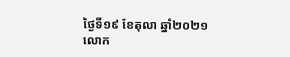ថ្ងៃទី១៩ ខែតុលា ឆ្នាំ២០២១ លោក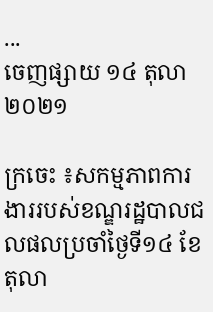...
ចេញផ្សាយ ១៤ តុលា ២០២១

ក្រចេះ ៖សកម្មភាពការងាររបស់ខណ្ឌរដ្ឋបាលជលផលប្រចាំថ្ងៃទី១៤ ខែតុលា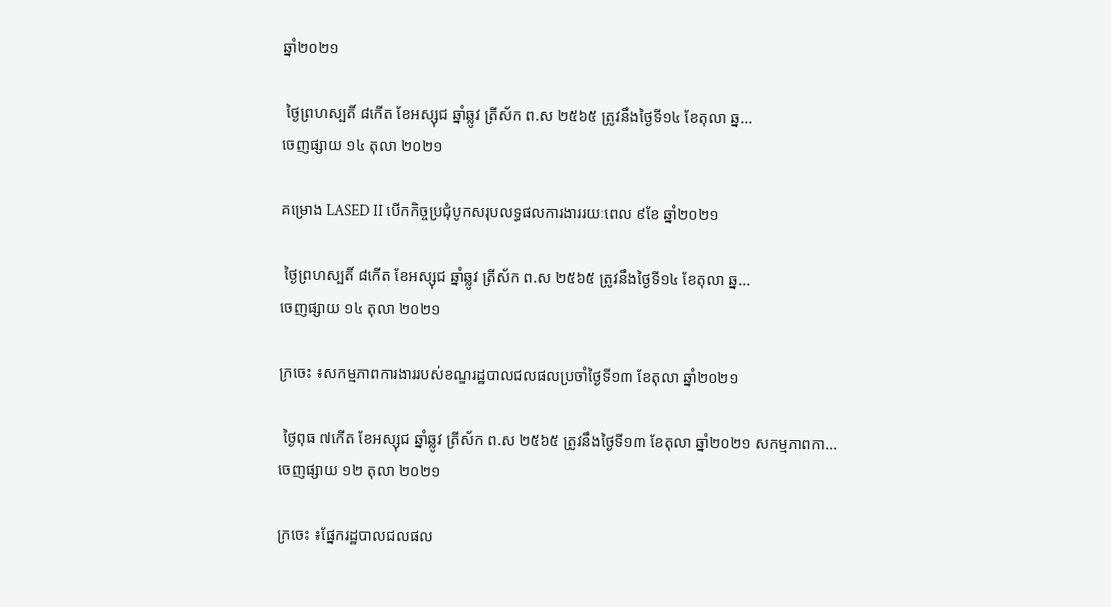ឆ្នាំ២០២១

 ថ្ងៃព្រហស្បតិ៍ ៨កើត ខែអស្សុជ ឆ្នាំឆ្លូវ ត្រីស័ក ព.ស ២៥៦៥ ត្រូវនឹងថ្ងៃទី១៤ ខែតុលា ឆ្ន...
ចេញផ្សាយ ១៤ តុលា ២០២១

គម្រោង LASED II បើកកិច្ចប្រជុំបូកសរុបលទ្ធផលការងាររយៈពេល ៩ខែ ឆ្នាំ២០២១

 ថ្ងៃព្រហស្បតិ៍ ៨កើត ខែអស្សុជ ឆ្នាំឆ្លូវ ត្រីស័ក ព.ស ២៥៦៥ ត្រូវនឹងថ្ងៃទី១៤ ខែតុលា ឆ្ន...
ចេញផ្សាយ ១៤ តុលា ២០២១

ក្រចេះ ៖សកម្មភាពការងាររបស់ខណ្ឌរដ្ឋបាលជលផលប្រចាំថ្ងៃទី១៣ ខែតុលា ឆ្នាំ២០២១

 ថ្ងៃពុធ ៧កើត ខែអស្សុជ ឆ្នាំឆ្លូវ ត្រីស័ក ព.ស ២៥៦៥ ត្រូវនឹងថ្ងៃទី១៣ ខែតុលា ឆ្នាំ២០២១ សកម្មភាពកា...
ចេញផ្សាយ ១២ តុលា ២០២១

ក្រចេះ ៖ផ្នែករដ្ឋបាលជលផល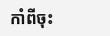កាំពីចុះ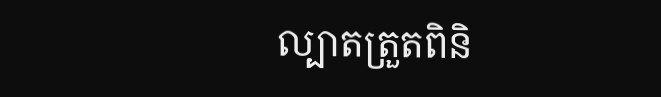ល្បាតត្រួតពិនិ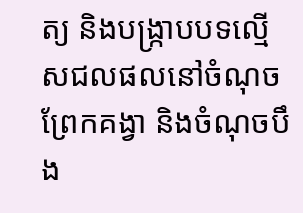ត្យ និងបង្រ្កាបបទល្មើសជលផលនៅចំណុចព្រែកគង្វា និងចំណុចបឹង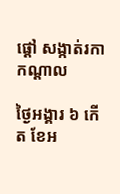ផ្តៅ សង្កាត់រកាកណ្តាល

ថ្ងៃអង្គារ ៦ កើត ខែអ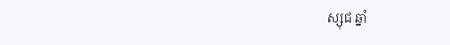ស្សុជ ឆ្នាំ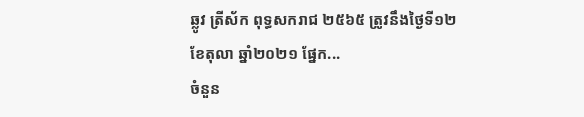ឆ្លូវ ត្រីស័ក ពុទ្ធសករាជ ២៥៦៥ ត្រូវនឹងថ្ងៃទី១២ ខែតុលា ឆ្នាំ២០២១ ផ្នែក...
ចំនួន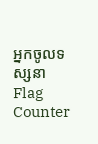អ្នកចូលទស្សនា
Flag Counter